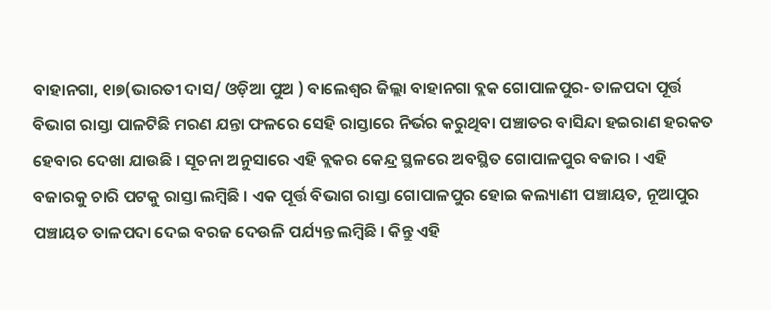ବାହାନଗା, ୧ା୭(ଭାରତୀ ଦାସ/ ଓଡ଼ିଆ ପୁଅ ) ବାଲେଶ୍ୱର ଜିଲ୍ଲା ବାହାନଗା ବ୍ଲକ ଗୋପାଳପୁର- ତାଳପଦା ପୂର୍ତ୍ତ ବିଭାଗ ରାସ୍ତା ପାଳଟିଛି ମରଣ ଯନ୍ତା ଫଳରେ ସେହି ରାସ୍ତାରେ ନିର୍ଭର କରୁଥିବା ପଞ୍ଚାତର ବାସିନ୍ଦା ହଇରାଣ ହରକତ ହେବାର ଦେଖା ଯାଉଛି । ସୂଚନା ଅନୁସାରେ ଏହି ବ୍ଲକର କେନ୍ଦ୍ର ସ୍ଥଳରେ ଅବସ୍ଥିତ ଗୋପାଳପୁର ବଜାର । ଏହି ବଜାରକୁ ଚାରି ପଟକୁ ରାସ୍ତା ଲମ୍ବିଛି । ଏକ ପୂର୍ତ୍ତ ବିଭାଗ ରାସ୍ତା ଗୋପାଳପୁର ହୋଇ କଲ୍ୟାଣୀ ପଞ୍ଚାୟତ, ନୂଆପୁର ପଞ୍ଚାୟତ ତାଳପଦା ଦେଇ ବରଜ ଦେଉଳି ପର୍ଯ୍ୟନ୍ତ ଲମ୍ବିଛି । କିନ୍ତୁ ଏହି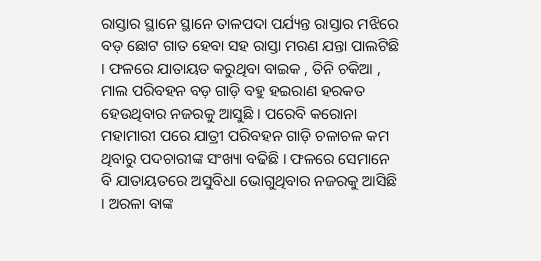ରାସ୍ତାର ସ୍ଥାନେ ସ୍ଥାନେ ତାଳପଦା ପର୍ଯ୍ୟନ୍ତ ରାସ୍ତାର ମଝିରେ ବଡ଼ ଛୋଟ ଗାତ ହେବା ସହ ରାସ୍ତା ମରଣ ଯନ୍ତା ପାଲଟିଛି । ଫଳରେ ଯାତାୟତ କରୁଥିବା ବାଇକ , ତିନି ଚକିଆ , ମାଲ ପରିବହନ ବଡ଼ ଗାଡ଼ି ବହୁ ହଇରାଣ ହରକତ ହେଉଥିବାର ନଜରକୁ ଆସୁଛି । ପରେବି କରୋନା ମହାମାରୀ ପରେ ଯାତ୍ରୀ ପରିବହନ ଗାଡ଼ି ଚଳାଚଳ କମ ଥିବାରୁ ପଦଚାରୀଙ୍କ ସଂଖ୍ୟା ବଢିଛି । ଫଳରେ ସେମାନେ ବି ଯାତାୟତରେ ଅସୁବିଧା ଭୋଗୁଥିବାର ନଜରକୁ ଆସିଛି । ଅରଳା ବାଙ୍କ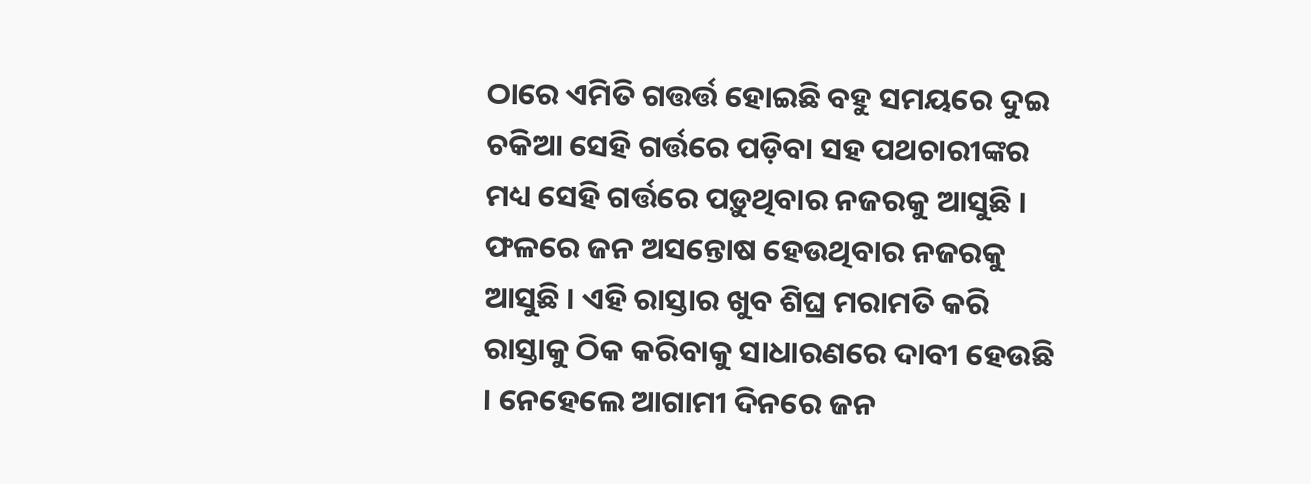ଠାରେ ଏମିତି ଗତ୍ତର୍ତ୍ତ ହୋଇଛି ବହୁ ସମୟରେ ଦୁଇ ଚକିଆ ସେହି ଗର୍ତ୍ତରେ ପଡ଼ିବା ସହ ପଥଚାରୀଙ୍କର ମଧ୍ୟ ସେହି ଗର୍ତ୍ତରେ ପଡ଼ୁଥିବାର ନଜରକୁ ଆସୁଛି । ଫଳରେ ଜନ ଅସନ୍ତୋଷ ହେଉଥିବାର ନଜରକୁ ଆସୁଛି । ଏହି ରାସ୍ତାର ଖୁବ ଶିଘ୍ର ମରାମତି କରି ରାସ୍ତାକୁ ଠିକ କରିବାକୁ ସାଧାରଣରେ ଦାବୀ ହେଉଛି । ନେହେଲେ ଆଗାମୀ ଦିନରେ ଜନ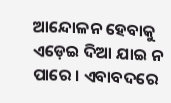ଆନ୍ଦୋଳନ ହେବାକୁ ଏଡ଼େଇ ଦିଆ ଯାଇ ନ ପାରେ । ଏବାବଦରେ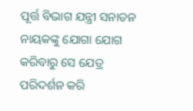ପୂର୍ତ୍ତ ବିଭାଗ ଯନ୍ତ୍ରୀ ସନାତନ ନାୟକଙ୍କୁ ଯୋଗା ଯୋଗ କରିବାରୁ ସେ ଯେତ୍ର ପରିଦର୍ଶନ କରି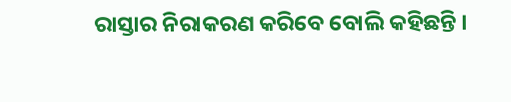ରାସ୍ତାର ନିରାକରଣ କରିବେ ବୋଲି କହିଛନ୍ତି ।